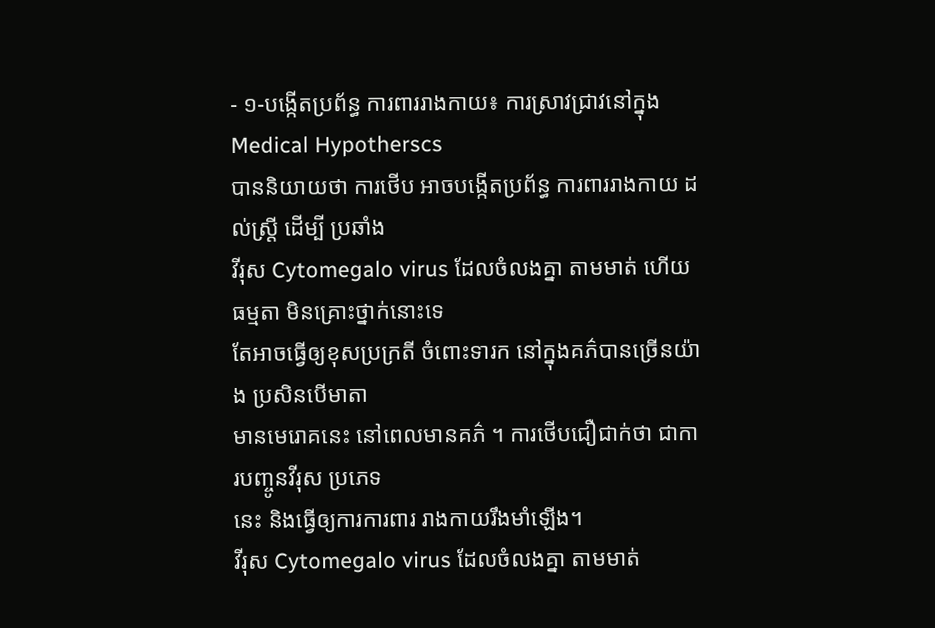- ១-បង្កើតប្រព័ន្ធ ការពាររាងកាយ៖ ការស្រាវជ្រាវនៅក្នុង Medical Hypotherscs
បាននិយាយថា ការថើប អាចបង្កើតប្រព័ន្ធ ការពាររាងកាយ ដល់ស្រី្ត ដើម្បី ប្រឆាំង
វីរុស Cytomegalo virus ដែលចំលងគ្នា តាមមាត់ ហើយធម្មតា មិនគ្រោះថ្នាក់នោះទេ
តែអាចធ្វើឲ្យខុសប្រក្រតី ចំពោះទារក នៅក្នុងគភ៌បានច្រើនយ៉ាង ប្រសិនបើមាតា
មានមេរោគនេះ នៅពេលមានគភ៌ ។ ការថើបជឿជាក់ថា ជាការបញ្ចូនវីរុស ប្រភេទ
នេះ និងធ្វើឲ្យការការពារ រាងកាយរឹងមាំឡើង។
វីរុស Cytomegalo virus ដែលចំលងគ្នា តាមមាត់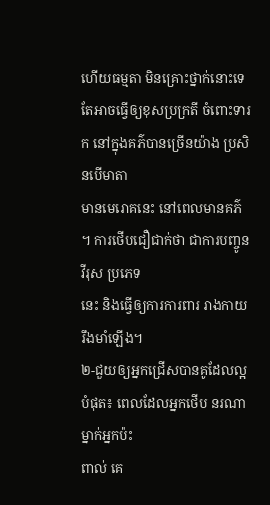ហើយធម្មតា មិនគ្រោះថ្នាក់នោះទេ
តែអាចធ្វើឲ្យខុសប្រក្រតី ចំពោះទារក នៅក្នុងគភ៌បានច្រើនយ៉ាង ប្រសិនបើមាតា
មានមេរោគនេះ នៅពេលមានគភ៌ ។ ការថើបជឿជាក់ថា ជាការបញ្ចូនវីរុស ប្រភេទ
នេះ និងធ្វើឲ្យការការពារ រាងកាយរឹងមាំឡើង។
២-ជួយឲ្យអ្នកជ្រើសបានគូដែលល្អបំផុត៖ ពេលដែលអ្នកថើប នរណាម្នាក់អ្នកប៉ះ
ពាល់ គេ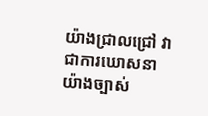យ៉ាងជ្រាលជ្រៅ វាជាការឃោសនា យ៉ាងច្បាស់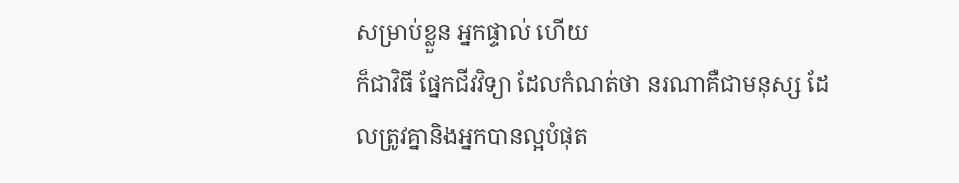សម្រាប់ខ្លួន អ្នកផ្ទាល់ ហើយ
ក៏ជាវិធី ផ្នែកជីវវិទ្យា ដែលកំណត់ថា នរណាគឺជាមនុស្ស ដែលត្រូវគ្នានិងអ្នកបានល្អបំផុត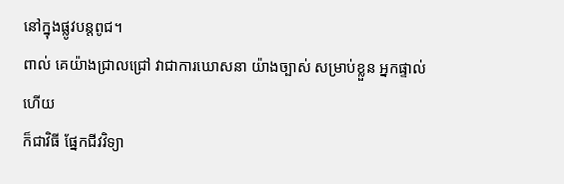នៅក្នុងផ្លូវបន្តពូជ។
ពាល់ គេយ៉ាងជ្រាលជ្រៅ វាជាការឃោសនា យ៉ាងច្បាស់ សម្រាប់ខ្លួន អ្នកផ្ទាល់ ហើយ
ក៏ជាវិធី ផ្នែកជីវវិទ្យា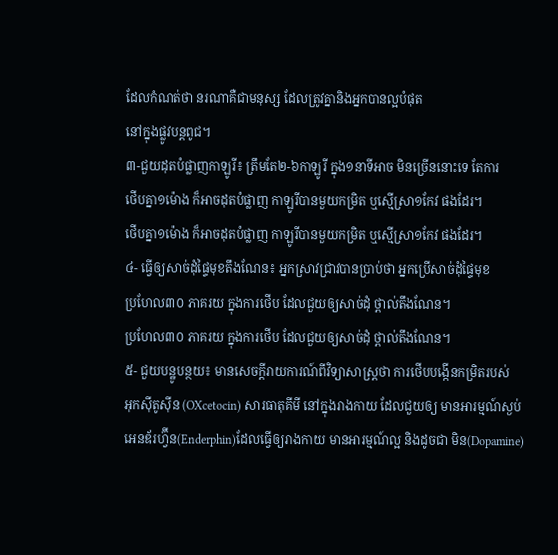ដែលកំណត់ថា នរណាគឺជាមនុស្ស ដែលត្រូវគ្នានិងអ្នកបានល្អបំផុត
នៅក្នុងផ្លូវបន្តពូជ។
៣-ជួយដុតបំផ្លាញកាឡូរី៖ ត្រឹមតែ២-៦កាឡូរី ក្នុង១នាទីអាច មិនច្រើននោះទេ តែការ
ថើបគ្នា១ម៉ោង ក៏អាចដុតបំផ្លាញ កាឡូរីបានមួយកម្រិត ឬស្មើស្រា១កែវ ផងដែរ។
ថើបគ្នា១ម៉ោង ក៏អាចដុតបំផ្លាញ កាឡូរីបានមួយកម្រិត ឬស្មើស្រា១កែវ ផងដែរ។
៤- ធ្វើឲ្យសាច់ដុំផ្ទៃមុខតឹងណែន៖ អ្នកស្រាវជ្រាវបានប្រាប់ថា អ្នកប្រើសាច់ដុំផ្ទៃមុខ
ប្រហែល៣០ ភាគរយ ក្នុងការថើប ដែលជួយឲ្យសាច់ដុំ ថ្ពាល់តឹងណែន។
ប្រហែល៣០ ភាគរយ ក្នុងការថើប ដែលជួយឲ្យសាច់ដុំ ថ្ពាល់តឹងណែន។
៥- ជួយបន្ឋូបន្ថយ៖ មានសេចក្តីរាយការណ៍ពីវិទ្យាសាស្រ្តថា ការថើបបង្កើនកម្រិតរបស់
អុកស៊ីតូស៊ីន (OXcetocin) សារធាតុគីមី នៅក្នុងរាងកាយ ដែលជួយឲ្យ មានអារម្មណ៍ស្ងប់
អេនឌ័រហ្វ៊ីន(Enderphin)ដែលធ្វើឲ្យរាងកាយ មានអារម្មណ៍ល្អ និងដូចជា មិន(Dopamine)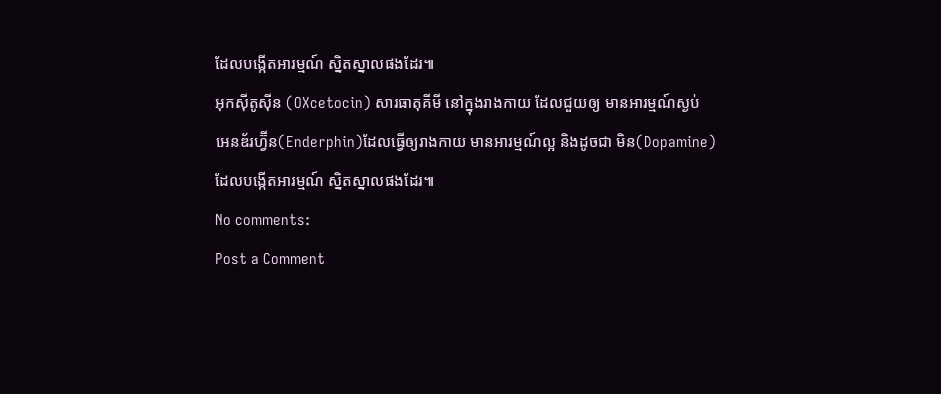ដែលបង្កើតអារម្មណ៍ ស្និតស្នាលផងដែរ៕
អុកស៊ីតូស៊ីន (OXcetocin) សារធាតុគីមី នៅក្នុងរាងកាយ ដែលជួយឲ្យ មានអារម្មណ៍ស្ងប់
អេនឌ័រហ្វ៊ីន(Enderphin)ដែលធ្វើឲ្យរាងកាយ មានអារម្មណ៍ល្អ និងដូចជា មិន(Dopamine)
ដែលបង្កើតអារម្មណ៍ ស្និតស្នាលផងដែរ៕
No comments:
Post a Comment